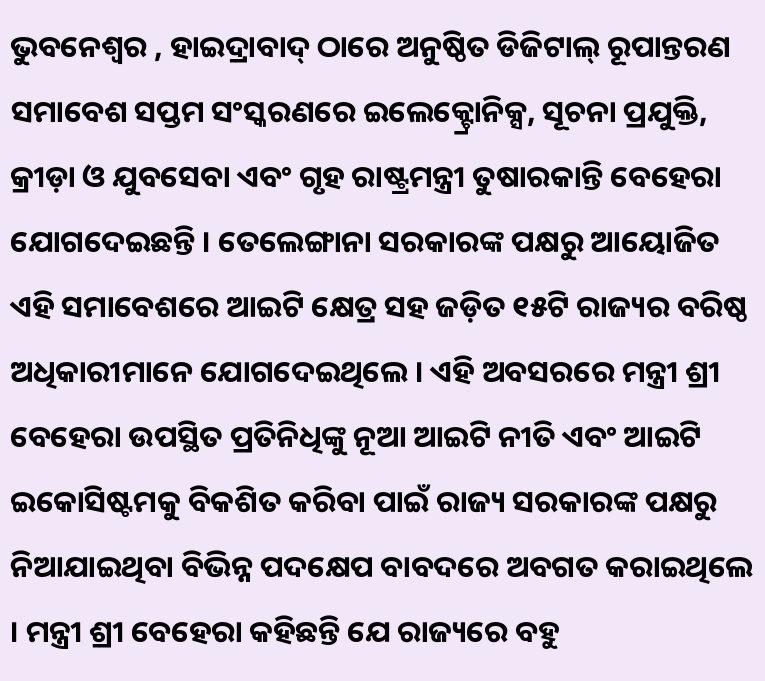ଭୁବନେଶ୍ୱର , ହାଇଦ୍ରାବାଦ୍ ଠାରେ ଅନୁଷ୍ଠିତ ଡିଜିଟାଲ୍ ରୂପାନ୍ତରଣ ସମାବେଶ ସପ୍ତମ ସଂସ୍କରଣରେ ଇଲେକ୍ଟ୍ରୋନିକ୍ସ, ସୂଚନା ପ୍ରଯୁକ୍ତି, କ୍ରୀଡ଼ା ଓ ଯୁବସେବା ଏବଂ ଗୃହ ରାଷ୍ଟ୍ରମନ୍ତ୍ରୀ ତୁଷାରକାନ୍ତି ବେହେରା ଯୋଗଦେଇଛନ୍ତି । ତେଲେଙ୍ଗାନା ସରକାରଙ୍କ ପକ୍ଷରୁ ଆୟୋଜିତ ଏହି ସମାବେଶରେ ଆଇଟି କ୍ଷେତ୍ର ସହ ଜଡ଼ିତ ୧୫ଟି ରାଜ୍ୟର ବରିଷ୍ଠ ଅଧିକାରୀମାନେ ଯୋଗଦେଇଥିଲେ । ଏହି ଅବସରରେ ମନ୍ତ୍ରୀ ଶ୍ରୀ ବେହେରା ଉପସ୍ଥିତ ପ୍ରତିନିଧିଙ୍କୁ ନୂଆ ଆଇଟି ନୀତି ଏବଂ ଆଇଟି ଇକୋସିଷ୍ଟମକୁ ବିକଶିତ କରିବା ପାଇଁ ରାଜ୍ୟ ସରକାରଙ୍କ ପକ୍ଷରୁ ନିଆଯାଇଥିବା ବିଭିନ୍ନ ପଦକ୍ଷେପ ବାବଦରେ ଅବଗତ କରାଇଥିଲେ । ମନ୍ତ୍ରୀ ଶ୍ରୀ ବେହେରା କହିଛନ୍ତି ଯେ ରାଜ୍ୟରେ ବହୁ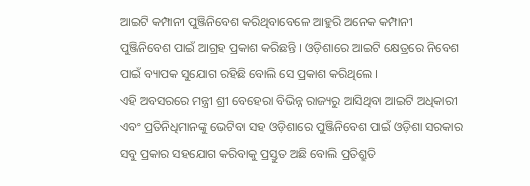ଆଇଟି କମ୍ପାନୀ ପୁଞ୍ଜିନିବେଶ କରିଥିବାବେଳେ ଆହୁରି ଅନେକ କମ୍ପାନୀ ପୁଞ୍ଜିନିବେଶ ପାଇଁ ଆଗ୍ରହ ପ୍ରକାଶ କରିଛନ୍ତି । ଓଡ଼ିଶାରେ ଆଇଟି କ୍ଷେତ୍ରରେ ନିବେଶ ପାଇଁ ବ୍ୟାପକ ସୁଯୋଗ ରହିଛି ବୋଲି ସେ ପ୍ରକାଶ କରିଥିଲେ ।
ଏହି ଅବସରରେ ମନ୍ତ୍ରୀ ଶ୍ରୀ ବେହେରା ବିଭିନ୍ନ ରାଜ୍ୟରୁ ଆସିଥିବା ଆଇଟି ଅଧିକାରୀ ଏବଂ ପ୍ରତିନିଧିମାନଙ୍କୁ ଭେଟିବା ସହ ଓଡ଼ିଶାରେ ପୁଞ୍ଜିନିବେଶ ପାଇଁ ଓଡ଼ିଶା ସରକାର ସବୁ ପ୍ରକାର ସହଯୋଗ କରିବାକୁ ପ୍ରସ୍ତୁତ ଅଛି ବୋଲି ପ୍ରତିଶ୍ରୁତି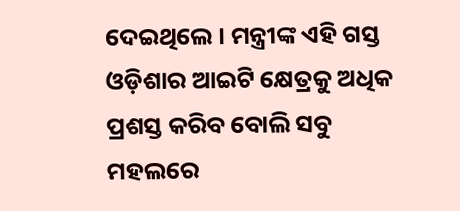ଦେଇଥିଲେ । ମନ୍ତ୍ରୀଙ୍କ ଏହି ଗସ୍ତ ଓଡ଼ିଶାର ଆଇଟି କ୍ଷେତ୍ରକୁ ଅଧିକ ପ୍ରଶସ୍ତ କରିବ ବୋଲି ସବୁ ମହଲରେ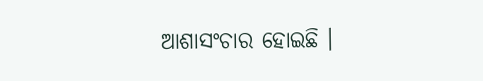ଆଶାସଂଚାର ହୋଇଛି ।